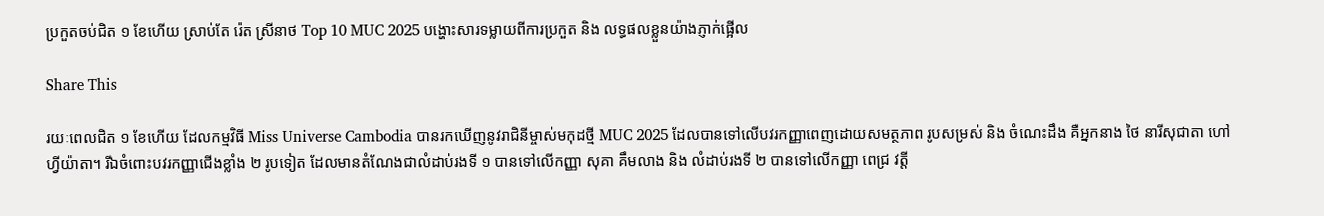ប្រកួតចប់ជិត ១ ខែហើយ ស្រាប់តែ រ៉េត ស្រីនាថ Top 10 MUC 2025 បង្ហោះសារទម្លាយពីការប្រកួត និង លទ្ធផលខ្លួនយ៉ាងភ្ញាក់ផ្អើល

Share This

រយៈពេលជិត ១ ខែហើយ ដែលកម្មវិធី Miss Universe Cambodia បានរកឃើញនូវរាជិនីម្ចាស់មកុដថ្មី MUC 2025 ដែលបានទៅលើបវរកញ្ញាពេញដោយសមត្ថភាព រូបសម្រស់ និង ចំណេះដឹង គឺអ្នកនាង ថៃ នារីសុជាតា ហៅហ្វីយ៉ាតា។ រីឯចំពោះបវរកញ្ញាជើងខ្លាំង ២ រូបទៀត ដែលមានតំណែងជាលំដាប់រងទី ១ បានទៅលើកញ្ញា សុគា គឹមលាង និង លំដាប់រងទី ២ បានទៅលើកញ្ញា ពេជ្រ វត្តី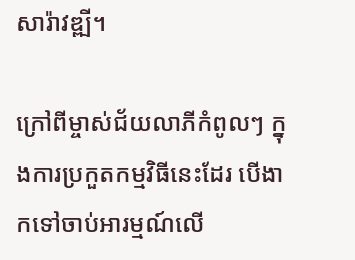សារ៉ាវឌ្ឍី។

ក្រៅពីម្ចាស់ជ័យលាភីកំពូលៗ ក្នុងការប្រកួតកម្មវិធីនេះដែរ បើងាកទៅចាប់អារម្មណ៍លើ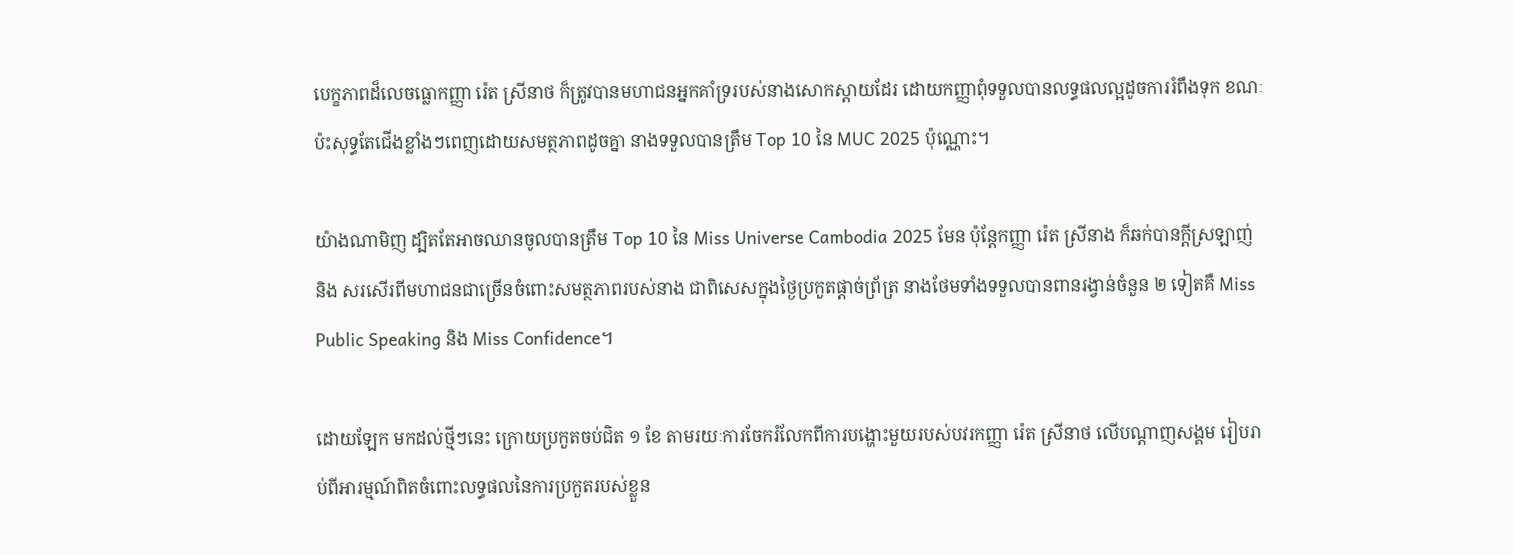បេក្ខភាពដ៏លេចធ្លោកញ្ញា រ៉េត ស្រីនាថ ក៏ត្រូវបានមហាជនអ្នកគាំទ្ររបស់នាងសោកស្ដាយដែរ ដោយកញ្ញាពុំទទួលបានលទ្ធផលល្អដូចការរំពឹងទុក ខណៈប៉ះសុទ្ធតែជើងខ្លាំងៗពេញដោយសមត្ថភាពដូចគ្នា នាងទទួលបានត្រឹម Top 10 នៃ MUC 2025 ប៉ុណ្ណោះ។

យ៉ាងណាមិញ ដ្បិតតែអាចឈានចូលបានត្រឹម Top 10 នៃ Miss Universe Cambodia 2025 មែន ប៉ុន្តែកញ្ញា រ៉េត ស្រីនាង ក៏ឆក់បានក្ដីស្រឡាញ់ និង សរសើរពីមហាជនជាច្រើនចំពោះសមត្ថភាពរបស់នាង ជាពិសេសក្នុងថ្ងៃប្រកួតផ្ដាច់ព្រ័ត្រ នាងថែមទាំងទទួលបានពានរង្វាន់ចំនួន ២ ទៀតគឺ Miss Public Speaking និង Miss Confidence។

ដោយឡែក មកដល់ថ្មីៗនេះ ក្រោយប្រកួតចប់ជិត ១ ខែ តាមរយៈការចែករំលែកពីការបង្ហោះមួយរបស់បវរកញ្ញា រ៉េត ស្រីនាថ លើបណ្ដាញសង្គម រៀបរាប់ពីអារម្មណ៍ពិតចំពោះលទ្ធផលនៃការប្រកួតរបស់ខ្លួន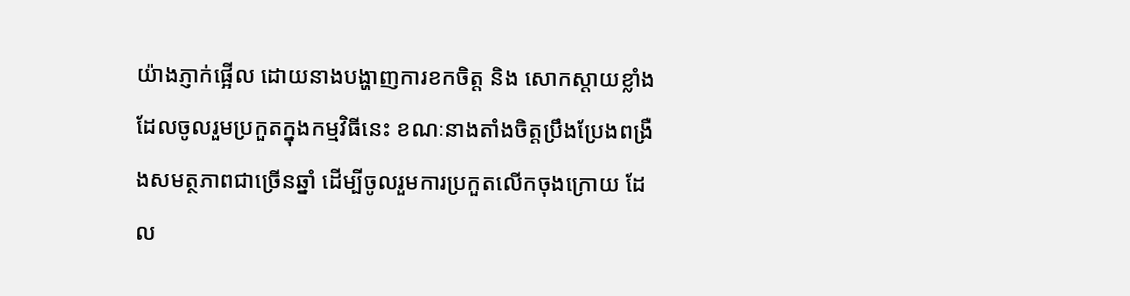យ៉ាងភ្ញាក់ផ្អើល ដោយនាងបង្ហាញការខកចិត្ត និង សោកស្ដាយខ្លាំងដែលចូលរួមប្រកួតក្នុងកម្មវិធីនេះ ខណៈនាងតាំងចិត្តប្រឹងប្រែងពង្រឺងសមត្ថភាពជាច្រើនឆ្នាំ ដើម្បីចូលរួមការប្រកួតលើកចុងក្រោយ ដែល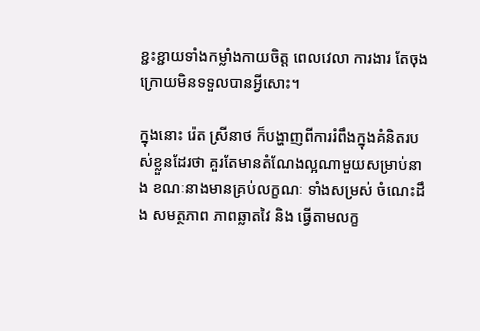ខ្ជះខ្ជាយទាំងកម្លាំងកាយចិត្ត ពេលវេលា ការងារ តែចុងក្រោយមិនទទួលបានអ្វីសោះ។

ក្នុងនោះ រ៉េត ស្រីនាថ ក៏បង្ហាញពីការរំពឹងក្នុងគំនិតរបស់ខ្លួនដែរថា គួរតែមានតំណែងល្អណាមួយសម្រាប់នាង ខណៈនាងមានគ្រប់លក្ខណៈ ទាំងសម្រស់ ចំណេះដឹង សមត្ថភាព ភាពឆ្លាតវៃ និង ធ្វើតាមលក្ខ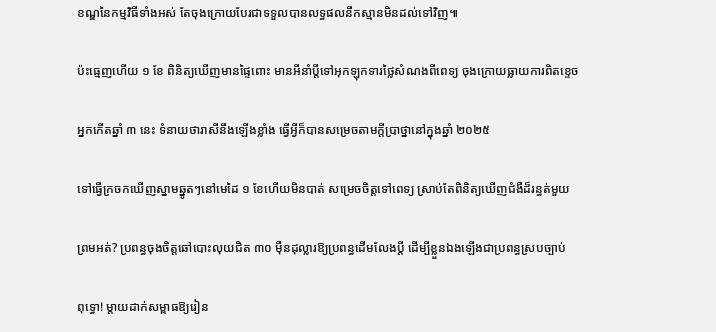ខណ្ឌនៃកម្មវិធីទាំងអស់ តែចុងក្រោយបែរជាទទួលបានលទ្ធផលនឹកស្មានមិនដល់ទៅវិញ៕

ប៉ះធ្មេញហើយ ១ ខែ ពិនិត្យឃើញមានផ្ទៃពោះ មានអីនាំប្ដីទៅអុកឡុកទារថ្លៃសំណងពីពេទ្យ ចុងក្រោយធ្លាយការពិតខ្ទេច

អ្នកកើតឆ្នាំ ៣ នេះ ទំនាយថារាសីនឹងឡើងខ្លាំង ធ្វើអ្វីក៏បានសម្រេចតាមក្ដីប្រាថ្នានៅក្នុងឆ្នាំ ២០២៥

ទៅធ្វើក្រចកឃើញស្នាមឆ្នូតៗនៅមេដៃ ១ ខែហើយមិនបាត់ សម្រេចចិត្តទៅពេទ្យ ស្រាប់តែពិនិត្យឃើញជំងឺដ៏រន្ធត់មួយ

ព្រមអត់? ប្រពន្ធចុងចិត្តឆៅបោះលុយជិត ៣០ ម៉ឺនដុល្លារឱ្យប្រពន្ធដើមលែងប្តី ដើម្បីខ្លួនឯងឡើងជាប្រពន្ធស្របច្បាប់

ពុទ្ធោ! ម្ដាយដាក់សម្ពាធឱ្យរៀន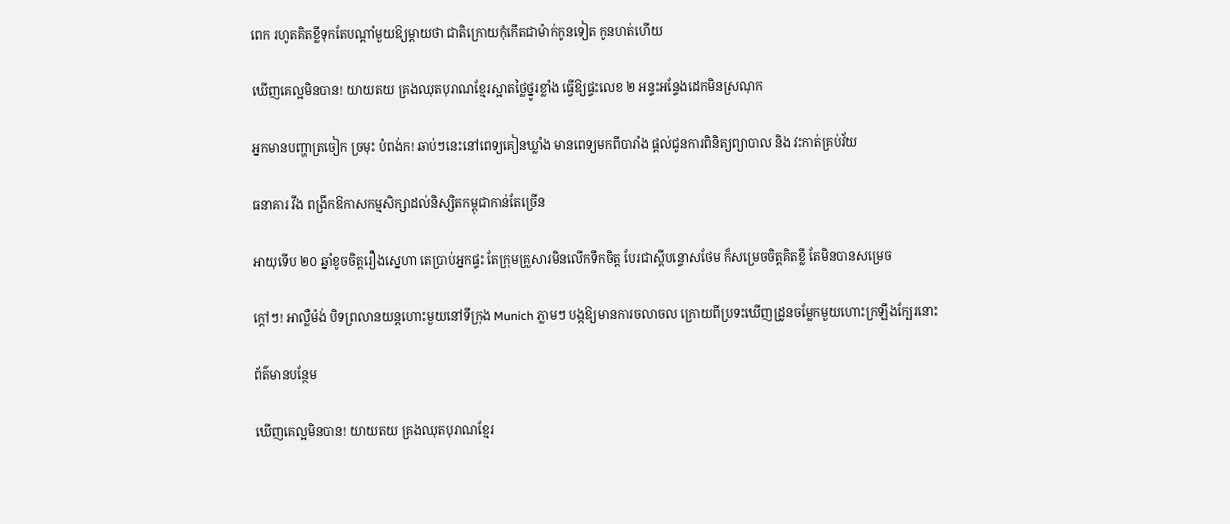ពេក រហូតគិតខ្លីទុកតែបណ្ដាំមួយឱ្យម្តាយថា ជាតិក្រោយកុំកើតជាម៉ាក់កូនទៀត កូនហត់ហើយ

ឃើញគេល្អមិនបាន! យាយតយ គ្រងឈុតបុរាណខ្មែរស្អាតថ្លៃថ្នូរខ្លាំង ធ្វើឱ្យផ្ទះលេខ ២ អន្ទះអន្ទែងដេកមិនស្រណុក

អ្នកមានបញ្ហាត្រចៀក ច្រមុះ បំពង់ក! ឆាប់ៗនេះនៅពេទ្យគៀនឃ្លាំង មានពេទ្យមកពីបារាំង ផ្តល់ជូនការពិនិត្យព្យាបាល និង វះកាត់គ្រប់វ័យ

ធនាគារ វីង ពង្រីកឱកាសកម្មសិក្សាដល់និស្សិតកម្ពុជាកាន់តែច្រើន

អាយុទើប ២០ ឆ្នាំខូចចិត្តរឿងស្នេហា តេប្រាប់អ្នកផ្ទះ តែក្រុមគ្រួសារមិនលើកទឹកចិត្ត បែរជាស្ដីបន្ទោសថែម ក៏សម្រេចចិត្តគិតខ្លី តែមិនបានសម្រេច

ក្ដៅៗ! អាល្លឺម៉ង់ បិទព្រលានយន្តហោះមួយនៅទីក្រុង Munich ភ្លាមៗ បង្កឱ្យមានការចលាចល ក្រោយពីប្រទះឃើញដ្រូនចម្លែកមួយហោះក្រឡឹងក្បែរនោះ

ព័ត៌មានបន្ថែម

ឃើញគេល្អមិនបាន! យាយតយ គ្រងឈុតបុរាណខ្មែរ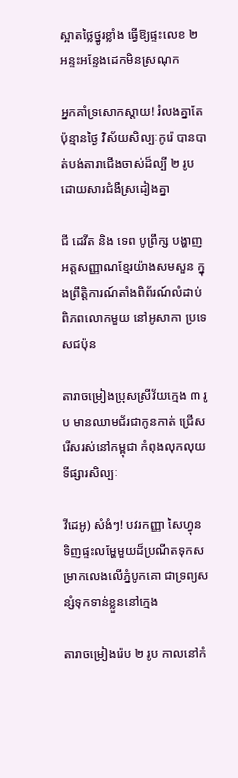ស្អាតថ្លៃថ្នូរខ្លាំង ធ្វើឱ្យផ្ទះលេខ ២ អន្ទះអន្ទែងដេកមិនស្រណុក

អ្នកគាំទ្រសោកស្ដាយ! រំលងគ្នាតែប៉ុន្មានថ្ងៃ វិស័យសិល្បៈកូរ៉េ បានបាត់បង់តារាជើងចាស់ដ៏ល្បី ២ រូប ដោយសារជំងឺស្រដៀងគ្នា

ជី ដេវីត និង ទេព បូព្រឹក្ស បង្ហាញអត្តសញ្ញាណខ្មែរយ៉ាងសមសួន ក្នុងព្រឹត្តិការណ៍តាំងពិព័រណ៍លំដាប់ពិភពលោកមួយ នៅអូសាកា ប្រទេសជប៉ុន

តារាចម្រៀងប្រុសស្រីវ័យក្មេង ៣ រូប មានឈាមជ័រជាកូនកាត់ ជ្រើសរើសរស់នៅកម្ពុជា កំពុងលុកលុយទីផ្សារសិល្បៈ

វីដេអូ) សំងំៗ! បវរកញ្ញា សៃហ្វុន ទិញផ្ទះលម្ហែមួយដ៏ប្រណីតទុកសម្រាកលេងលើភ្នំបូកគោ ជាទ្រព្យសន្សំទុកទាន់ខ្លួននៅក្មេង

តារាចម្រៀងរ៉េប ២ រូប កាលនៅកំ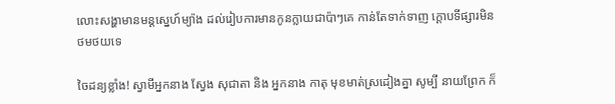លោះសង្ហាមានមន្តស្នេហ៍ម្យ៉ាង ដល់រៀបការមានកូនក្លាយជាប៉ាៗគេ កាន់តែទាក់ទាញ ក្ដោបទីផ្សារមិនថមថយទេ

ចៃដន្យខ្លាំង! ស្វាមីអ្នកនាង ស្វែង សុជាតា និង អ្នកនាង កាតុ មុខមាត់ស្រដៀងគ្នា សូម្បី នាយព្រែក ក៏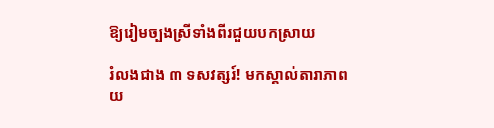ឱ្យរៀមច្បងស្រីទាំងពីរជួយបកស្រាយ

រំលងជាង ៣ ទសវត្សរ៍! មកស្គាល់តារាភាពយ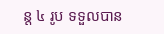ន្ត ៤ រូប ទទួលបាន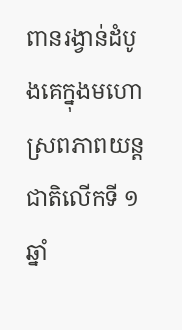ពានរង្វាន់ដំបូងគេក្នុងមហោស្រពភាពយន្តជាតិលើកទី ១ ឆ្នាំ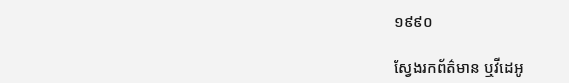១៩៩០

ស្វែងរកព័ត៌មាន ឬវីដេអូ